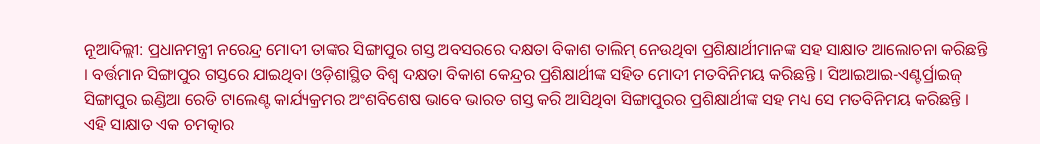ନୂଆଦିଲ୍ଲୀ: ପ୍ରଧାନମନ୍ତ୍ରୀ ନରେନ୍ଦ୍ର ମୋଦୀ ତାଙ୍କର ସିଙ୍ଗାପୁର ଗସ୍ତ ଅବସରରେ ଦକ୍ଷତା ବିକାଶ ତାଲିମ୍ ନେଉଥିବା ପ୍ରଶିକ୍ଷାର୍ଥୀମାନଙ୍କ ସହ ସାକ୍ଷାତ ଆଲୋଚନା କରିଛନ୍ତି । ବର୍ତ୍ତମାନ ସିଙ୍ଗାପୁର ଗସ୍ତରେ ଯାଇଥିବା ଓଡ଼ିଶାସ୍ଥିତ ବିଶ୍ୱ ଦକ୍ଷତା ବିକାଶ କେନ୍ଦ୍ରର ପ୍ରଶିକ୍ଷାର୍ଥୀଙ୍କ ସହିତ ମୋଦୀ ମତବିନିମୟ କରିଛନ୍ତି । ସିଆଇଆଇ-ଏଣ୍ଟର୍ପ୍ରାଇଜ୍ ସିଙ୍ଗାପୁର ଇଣ୍ଡିଆ ରେଡି ଟାଲେଣ୍ଟ କାର୍ଯ୍ୟକ୍ରମର ଅଂଶବିଶେଷ ଭାବେ ଭାରତ ଗସ୍ତ କରି ଆସିଥିବା ସିଙ୍ଗାପୁରର ପ୍ରଶିକ୍ଷାର୍ଥୀଙ୍କ ସହ ମଧ୍ୟ ସେ ମତବିନିମୟ କରିଛନ୍ତି । ଏହି ସାକ୍ଷାତ ଏକ ଚମତ୍କାର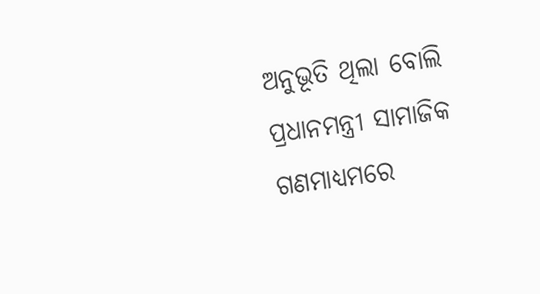ଅନୁଭୂତି ଥିଲା ବୋଲି ପ୍ରଧାନମନ୍ତ୍ରୀ ସାମାଜିକ ଗଣମାଧ୍ୟମରେ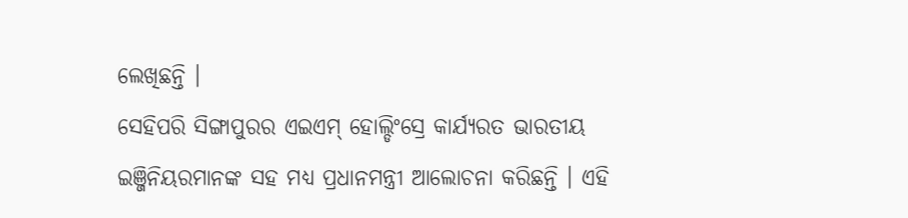ଲେଖିଛନ୍ତି ।
ସେହିପରି ସିଙ୍ଗାପୁରର ଏଇଏମ୍ ହୋଲ୍ଡିଂସ୍ରେ କାର୍ଯ୍ୟରତ ଭାରତୀୟ ଇଞ୍ଜିନିୟରମାନଙ୍କ ସହ ମଧ୍ୟ ପ୍ରଧାନମନ୍ତ୍ରୀ ଆଲୋଚନା କରିଛନ୍ତି । ଏହି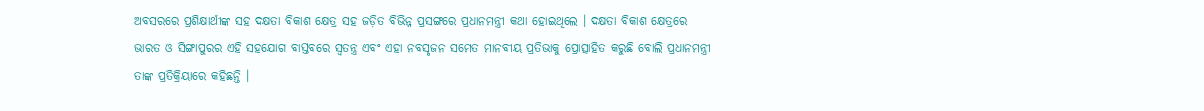ଅବସରରେ ପ୍ରଶିକ୍ଷାର୍ଥୀଙ୍କ ସହ ଦକ୍ଷତା ବିକାଶ କ୍ଷେତ୍ର ସହ ଜଡ଼ିତ ବିଭିନ୍ନ ପ୍ରସଙ୍ଗରେ ପ୍ରଧାନମନ୍ତ୍ରୀ କଥା ହୋଇଥିଲେ । ଦକ୍ଷତା ବିକାଶ କ୍ଷେତ୍ରରେ ଭାରତ ଓ ସିଙ୍ଗାପୁରର ଏହି ସହଯୋଗ ବାସ୍ତବରେ ସ୍ୱତନ୍ତ୍ର ଏବଂ ଏହା ନବସୃଜନ ସମେତ ମାନବୀୟ ପ୍ରତିଭାକୁ ପ୍ରୋତ୍ସାହିତ କରୁଛି ବୋଲି ପ୍ରଧାନମନ୍ତ୍ରୀ ତାଙ୍କ ପ୍ରତିକ୍ରିୟାରେ କହିଛନ୍ତି ।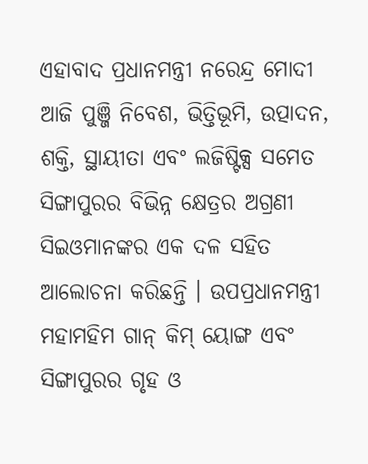ଏହାବାଦ ପ୍ରଧାନମନ୍ତ୍ରୀ ନରେନ୍ଦ୍ର ମୋଦୀ ଆଜି ପୁଞ୍ଜି ନିବେଶ, ଭିତ୍ତିଭୂମି, ଉତ୍ପାଦନ, ଶକ୍ତି, ସ୍ଥାୟୀତା ଏବଂ ଲଜିଷ୍ଟିକ୍ସ ସମେତ ସିଙ୍ଗାପୁରର ବିଭିନ୍ନ କ୍ଷେତ୍ରର ଅଗ୍ରଣୀ ସିଇଓମାନଙ୍କର ଏକ ଦଳ ସହିତ ଆଲୋଚନା କରିଛନ୍ତି । ଉପପ୍ରଧାନମନ୍ତ୍ରୀ ମହାମହିମ ଗାନ୍ କିମ୍ ୟୋଙ୍ଗ ଏବଂ ସିଙ୍ଗାପୁରର ଗୃହ ଓ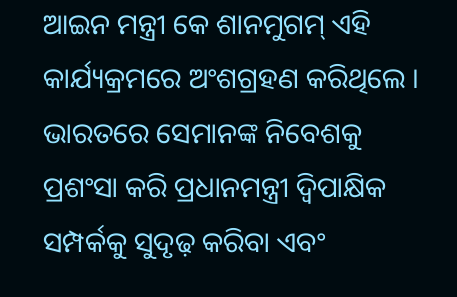ଆଇନ ମନ୍ତ୍ରୀ କେ ଶାନମୁଗମ୍ ଏହି କାର୍ଯ୍ୟକ୍ରମରେ ଅଂଶଗ୍ରହଣ କରିଥିଲେ । ଭାରତରେ ସେମାନଙ୍କ ନିବେଶକୁ ପ୍ରଶଂସା କରି ପ୍ରଧାନମନ୍ତ୍ରୀ ଦ୍ୱିପାକ୍ଷିକ ସମ୍ପର୍କକୁ ସୁଦୃଢ଼ କରିବା ଏବଂ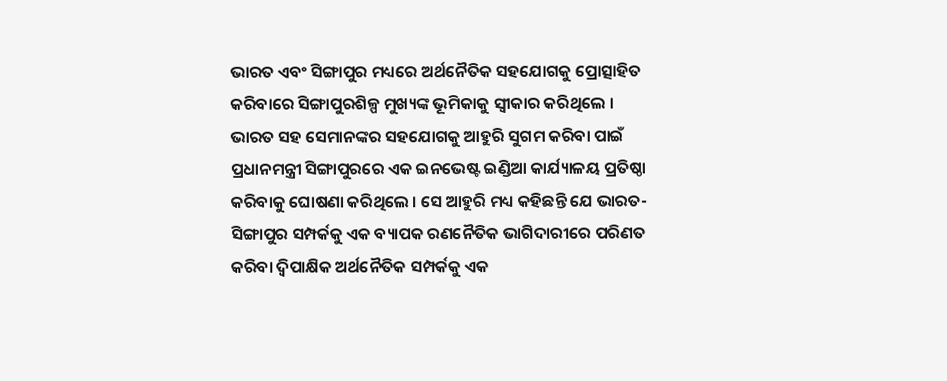ଭାରତ ଏବଂ ସିଙ୍ଗାପୁର ମଧ୍ୟରେ ଅର୍ଥନୈତିକ ସହଯୋଗକୁ ପ୍ରୋତ୍ସାହିତ କରିବାରେ ସିଙ୍ଗାପୁରଶିଳ୍ପ ମୁଖ୍ୟଙ୍କ ଭୂମିକାକୁ ସ୍ୱୀକାର କରିଥିଲେ ।
ଭାରତ ସହ ସେମାନଙ୍କର ସହଯୋଗକୁ ଆହୁରି ସୁଗମ କରିବା ପାଇଁ ପ୍ରଧାନମନ୍ତ୍ରୀ ସିଙ୍ଗାପୁରରେ ଏକ ଇନଭେଷ୍ଟ ଇଣ୍ଡିଆ କାର୍ଯ୍ୟାଳୟ ପ୍ରତିଷ୍ଠା କରିବାକୁ ଘୋଷଣା କରିଥିଲେ । ସେ ଆହୁରି ମଧ୍ୟ କହିଛନ୍ତି ଯେ ଭାରତ-ସିଙ୍ଗାପୁର ସମ୍ପର୍କକୁ ଏକ ବ୍ୟାପକ ରଣନୈତିକ ଭାଗିଦାରୀରେ ପରିଣତ କରିବା ଦ୍ୱିପାକ୍ଷିକ ଅର୍ଥନୈତିକ ସମ୍ପର୍କକୁ ଏକ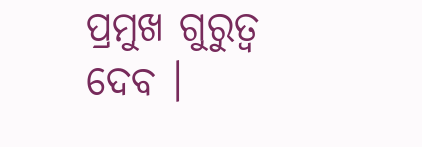ପ୍ରମୁଖ ଗୁରୁତ୍ୱ ଦେବ ।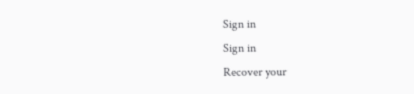Sign in
Sign in
Recover your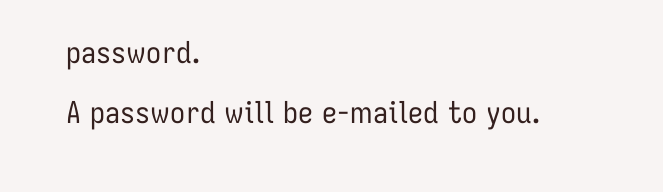password.
A password will be e-mailed to you.